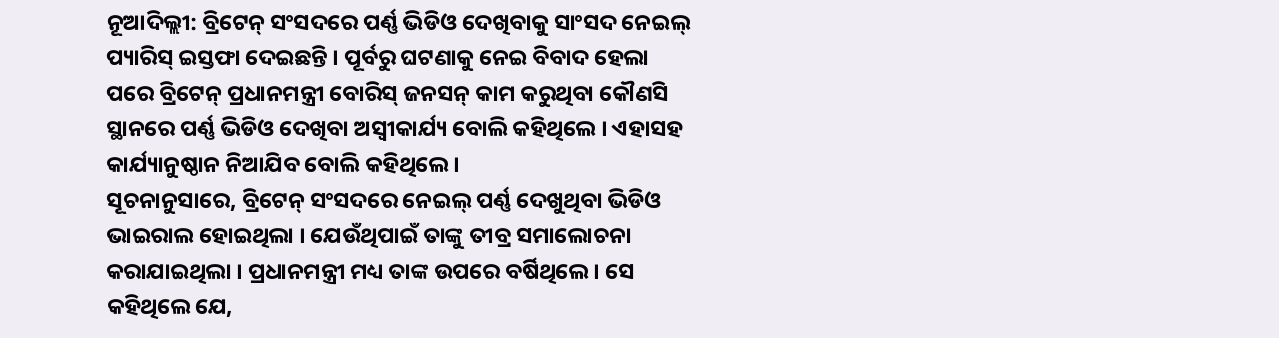ନୂଆଦିଲ୍ଲୀ: ବ୍ରିଟେନ୍ ସଂସଦରେ ପର୍ଣ୍ଣ ଭିଡିଓ ଦେଖିବାକୁ ସାଂସଦ ନେଇଲ୍ ପ୍ୟାରିସ୍ ଇସ୍ତଫା ଦେଇଛନ୍ତି । ପୂର୍ବରୁ ଘଟଣାକୁ ନେଇ ବିବାଦ ହେଲା ପରେ ବ୍ରିଟେନ୍ ପ୍ରଧାନମନ୍ତ୍ରୀ ବୋରିସ୍ ଜନସନ୍ କାମ କରୁଥିବା କୌଣସି ସ୍ଥାନରେ ପର୍ଣ୍ଣ ଭିଡିଓ ଦେଖିବା ଅସ୍ବୀକାର୍ଯ୍ୟ ବୋଲି କହିଥିଲେ । ଏହାସହ କାର୍ଯ୍ୟାନୁଷ୍ଠାନ ନିଆଯିବ ବୋଲି କହିଥିଲେ ।
ସୂଚନାନୁସାରେ, ବ୍ରିଟେନ୍ ସଂସଦରେ ନେଇଲ୍ ପର୍ଣ୍ଣ ଦେଖୁଥିବା ଭିଡିଓ ଭାଇରାଲ ହୋଇଥିଲା । ଯେଉଁଥିପାଇଁ ତାଙ୍କୁ ତୀବ୍ର ସମାଲୋଚନା କରାଯାଇଥିଲା । ପ୍ରଧାନମନ୍ତ୍ରୀ ମଧ୍ୟ ତାଙ୍କ ଉପରେ ବର୍ଷିଥିଲେ । ସେ କହିଥିଲେ ଯେ,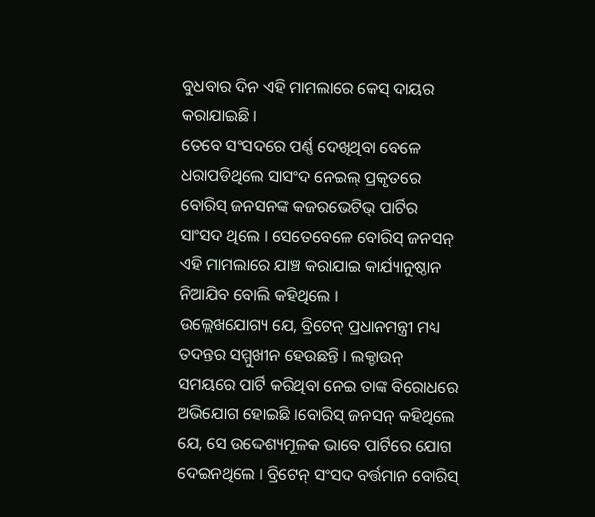ବୁଧବାର ଦିନ ଏହି ମାମଲାରେ କେସ୍ ଦାୟର କରାଯାଇଛି ।
ତେବେ ସଂସଦରେ ପର୍ଣ୍ଣ ଦେଖିଥିବା ବେଳେ ଧରାପଡିଥିଲେ ସାସଂଦ ନେଇଲ୍ ପ୍ରକୃତରେ ବୋରିସ୍ ଜନସନଙ୍କ କଜରଭେଟିଭ୍ ପାର୍ଟିର ସାଂସଦ ଥିଲେ । ସେତେବେଳେ ବୋରିସ୍ ଜନସନ୍ ଏହି ମାମଲାରେ ଯାଞ୍ଚ କରାଯାଇ କାର୍ଯ୍ୟାନୁଷ୍ଠାନ ନିଆଯିବ ବୋଲି କହିଥିଲେ ।
ଉଲ୍ଲେଖଯୋଗ୍ୟ ଯେ, ବ୍ରିଟେନ୍ ପ୍ରଧାନମନ୍ତ୍ରୀ ମଧ୍ୟ ତଦନ୍ତର ସମ୍ମୁଖୀନ ହେଉଛନ୍ତି । ଲକ୍ଡାଉନ୍ ସମୟରେ ପାର୍ଟି କରିଥିବା ନେଇ ତାଙ୍କ ବିରୋଧରେ ଅଭିଯୋଗ ହୋଇଛି ।ବୋରିସ୍ ଜନସନ୍ କହିଥିଲେ ଯେ, ସେ ଉଦ୍ଦେଶ୍ୟମୂଳକ ଭାବେ ପାର୍ଟିରେ ଯୋଗ ଦେଇନଥିଲେ । ବ୍ରିଟେନ୍ ସଂସଦ ବର୍ତ୍ତମାନ ବୋରିସ୍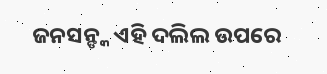ଜନସନ୍ଙ୍କ ଏହି ଦଲିଲ ଉପରେ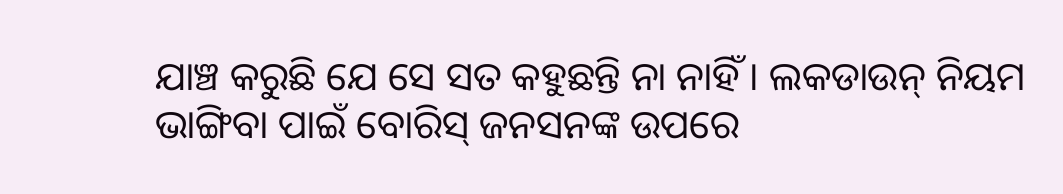ଯାଞ୍ଚ କରୁଛି ଯେ ସେ ସତ କହୁଛନ୍ତି ନା ନାହିଁ । ଲକଡାଉନ୍ ନିୟମ ଭାଙ୍ଗିବା ପାଇଁ ବୋରିସ୍ ଜନସନଙ୍କ ଉପରେ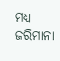ମଧ୍ୟ ଜରିମାନା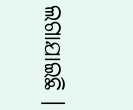ଲଗାଯାଇଛି ।